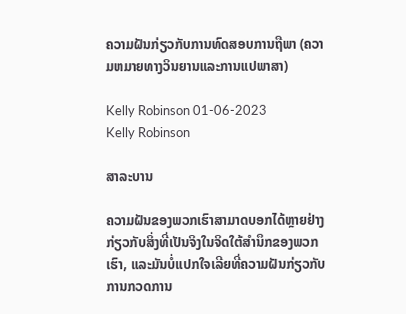ຄວາມຝັນກ່ຽວກັບການທົດສອບການຖືພາ (ຄວາມຫມາຍທາງວິນຍານແລະການແປພາສາ)

Kelly Robinson 01-06-2023
Kelly Robinson

ສາລະບານ

ຄວາມຝັນຂອງພວກເຮົາສາມາດບອກໄດ້ຫຼາຍຢ່າງກ່ຽວກັບສິ່ງທີ່ເປັນຈິງໃນຈິດໃຕ້ສຳນຶກຂອງພວກເຮົາ, ແລະມັນບໍ່ແປກໃຈເລີຍທີ່ຄວາມຝັນກ່ຽວກັບການກວດການ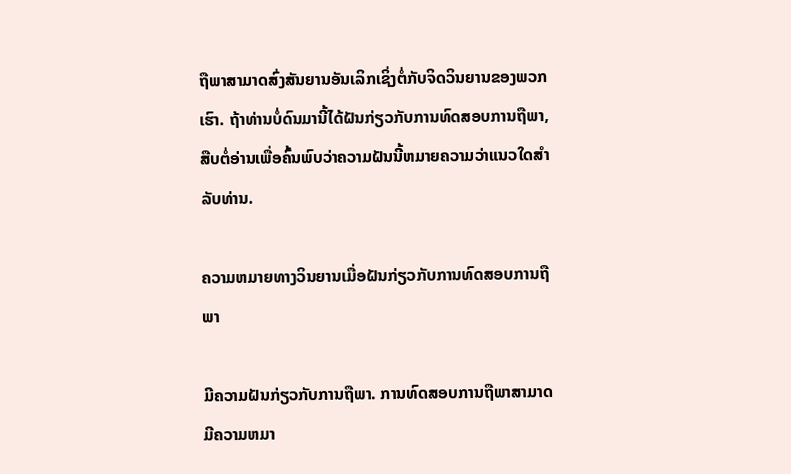ຖືພາສາມາດສົ່ງສັນຍານອັນເລິກເຊິ່ງຕໍ່ກັບຈິດວິນຍານຂອງພວກເຮົາ. ຖ້າທ່ານບໍ່ດົນມານີ້ໄດ້ຝັນກ່ຽວກັບການທົດສອບການຖືພາ, ສືບຕໍ່ອ່ານເພື່ອຄົ້ນພົບວ່າຄວາມຝັນນີ້ຫມາຍຄວາມວ່າແນວໃດສໍາລັບທ່ານ.

ຄວາມຫມາຍທາງວິນຍານເມື່ອຝັນກ່ຽວກັບການທົດສອບການຖືພາ

ມີຄວາມຝັນກ່ຽວກັບການຖືພາ. ການທົດສອບການຖືພາສາມາດມີຄວາມຫມາ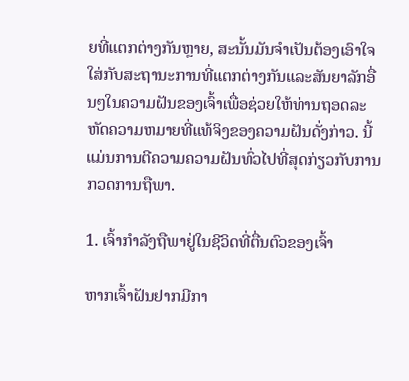ຍທີ່ແຕກຕ່າງກັນຫຼາຍ, ສະນັ້ນມັນຈໍາເປັນຕ້ອງເອົາໃຈໃສ່ກັບສະຖານະການທີ່ແຕກຕ່າງກັນແລະສັນຍາລັກອື່ນໆໃນຄວາມຝັນຂອງເຈົ້າເພື່ອຊ່ວຍໃຫ້ທ່ານຖອດລະຫັດຄວາມຫມາຍທີ່ແທ້ຈິງຂອງຄວາມຝັນດັ່ງກ່າວ. ນີ້ແມ່ນການຕີຄວາມຄວາມຝັນທົ່ວໄປທີ່ສຸດກ່ຽວກັບການກວດການຖືພາ.

1. ເຈົ້າກໍາລັງຖືພາຢູ່ໃນຊີວິດທີ່ຕື່ນຕົວຂອງເຈົ້າ

ຫາກເຈົ້າຝັນຢາກມີກາ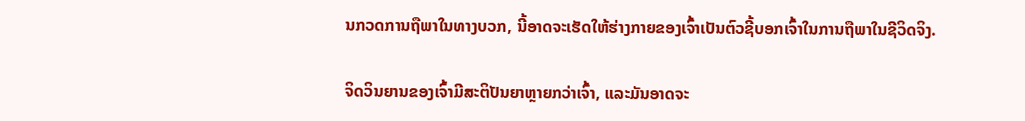ນກວດການຖືພາໃນທາງບວກ, ນີ້ອາດຈະເຮັດໃຫ້ຮ່າງກາຍຂອງເຈົ້າເປັນຕົວຊີ້ບອກເຈົ້າໃນການຖືພາໃນຊີວິດຈິງ.

ຈິດວິນຍານຂອງເຈົ້າມີສະຕິປັນຍາຫຼາຍກວ່າເຈົ້າ, ແລະມັນອາດຈະ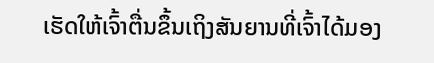ເຮັດໃຫ້ເຈົ້າຕື່ນຂຶ້ນເຖິງສັນຍານທີ່ເຈົ້າໄດ້ມອງ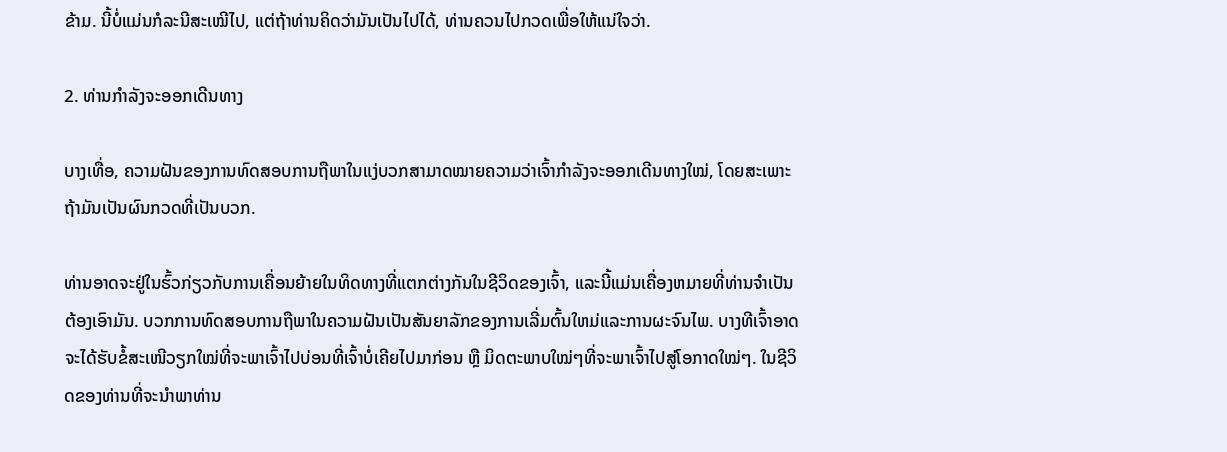ຂ້າມ. ນີ້ບໍ່ແມ່ນກໍລະນີສະເໝີໄປ, ແຕ່ຖ້າທ່ານຄິດວ່າມັນເປັນໄປໄດ້, ທ່ານຄວນໄປກວດເພື່ອໃຫ້ແນ່ໃຈວ່າ.

2. ທ່ານກຳລັງຈະອອກເດີນທາງ

ບາງເທື່ອ, ຄວາມຝັນຂອງການທົດສອບການຖືພາໃນແງ່ບວກສາມາດໝາຍຄວາມວ່າເຈົ້າກຳລັງຈະອອກເດີນທາງໃໝ່, ໂດຍສະເພາະຖ້າມັນເປັນຜົນກວດທີ່ເປັນບວກ.

ທ່ານອາດຈະຢູ່ໃນຮົ້ວກ່ຽວກັບການເຄື່ອນຍ້າຍໃນທິດທາງທີ່ແຕກຕ່າງກັນໃນຊີວິດຂອງເຈົ້າ, ແລະນີ້ແມ່ນເຄື່ອງຫມາຍທີ່ທ່ານຈໍາເປັນຕ້ອງເອົາມັນ. ບວກການທົດສອບການຖືພາໃນຄວາມຝັນເປັນສັນຍາລັກຂອງການເລີ່ມຕົ້ນໃຫມ່ແລະການຜະຈົນໄພ. ບາງທີເຈົ້າອາດຈະໄດ້ຮັບຂໍ້ສະເໜີວຽກໃໝ່ທີ່ຈະພາເຈົ້າໄປບ່ອນທີ່ເຈົ້າບໍ່ເຄີຍໄປມາກ່ອນ ຫຼື ມິດຕະພາບໃໝ່ໆທີ່ຈະພາເຈົ້າໄປສູ່ໂອກາດໃໝ່ໆ. ໃນຊີວິດຂອງທ່ານທີ່ຈະນໍາພາທ່ານ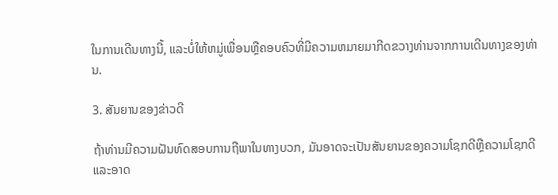ໃນການເດີນທາງນີ້, ແລະບໍ່ໃຫ້ຫມູ່ເພື່ອນຫຼືຄອບຄົວທີ່ມີຄວາມຫມາຍມາກີດຂວາງທ່ານຈາກການເດີນທາງຂອງທ່ານ.

3. ສັນຍານຂອງຂ່າວດີ

ຖ້າທ່ານມີຄວາມຝັນທົດສອບການຖືພາໃນທາງບວກ, ມັນອາດຈະເປັນສັນຍານຂອງຄວາມໂຊກດີຫຼືຄວາມໂຊກດີແລະອາດ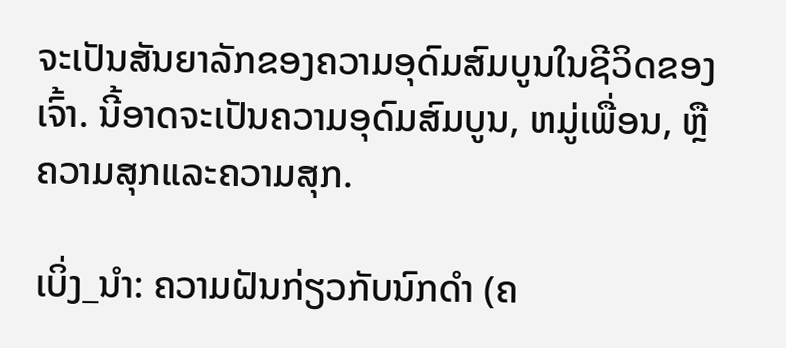ຈະເປັນສັນຍາລັກຂອງຄວາມອຸດົມສົມບູນໃນຊີວິດຂອງເຈົ້າ. ນີ້ອາດຈະເປັນຄວາມອຸດົມສົມບູນ, ຫມູ່ເພື່ອນ, ຫຼືຄວາມສຸກແລະຄວາມສຸກ.

ເບິ່ງ_ນຳ: ຄວາມຝັນກ່ຽວກັບນົກດໍາ (ຄ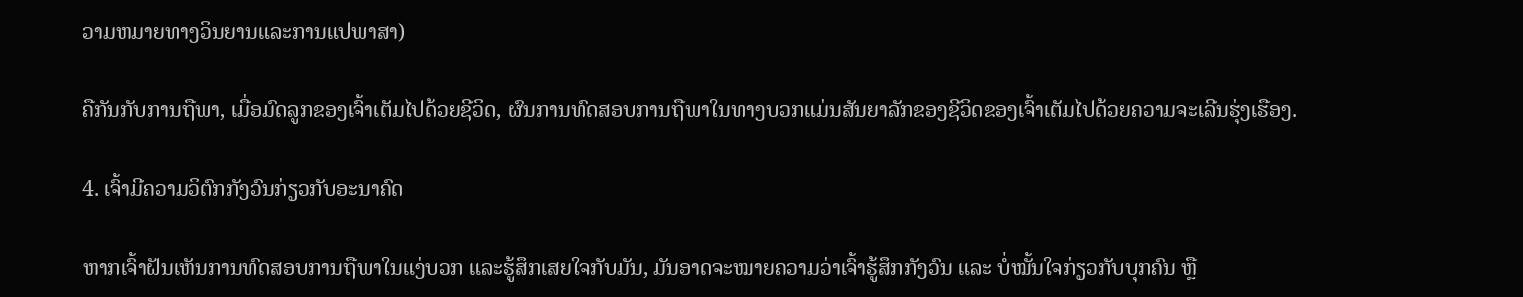ວາມຫມາຍທາງວິນຍານແລະການແປພາສາ)

ຄືກັນກັບການຖືພາ, ເມື່ອມົດລູກຂອງເຈົ້າເຕັມໄປດ້ວຍຊີວິດ, ຜົນການທົດສອບການຖືພາໃນທາງບວກແມ່ນສັນຍາລັກຂອງຊີວິດຂອງເຈົ້າເຕັມໄປດ້ວຍຄວາມຈະເລີນຮຸ່ງເຮືອງ.

4. ເຈົ້າມີຄວາມວິຕົກກັງວົນກ່ຽວກັບອະນາຄົດ

ຫາກເຈົ້າຝັນເຫັນການທົດສອບການຖືພາໃນແງ່ບວກ ແລະຮູ້ສຶກເສຍໃຈກັບມັນ, ມັນອາດຈະໝາຍຄວາມວ່າເຈົ້າຮູ້ສຶກກັງວົນ ແລະ ບໍ່ໝັ້ນໃຈກ່ຽວກັບບຸກຄົນ ຫຼື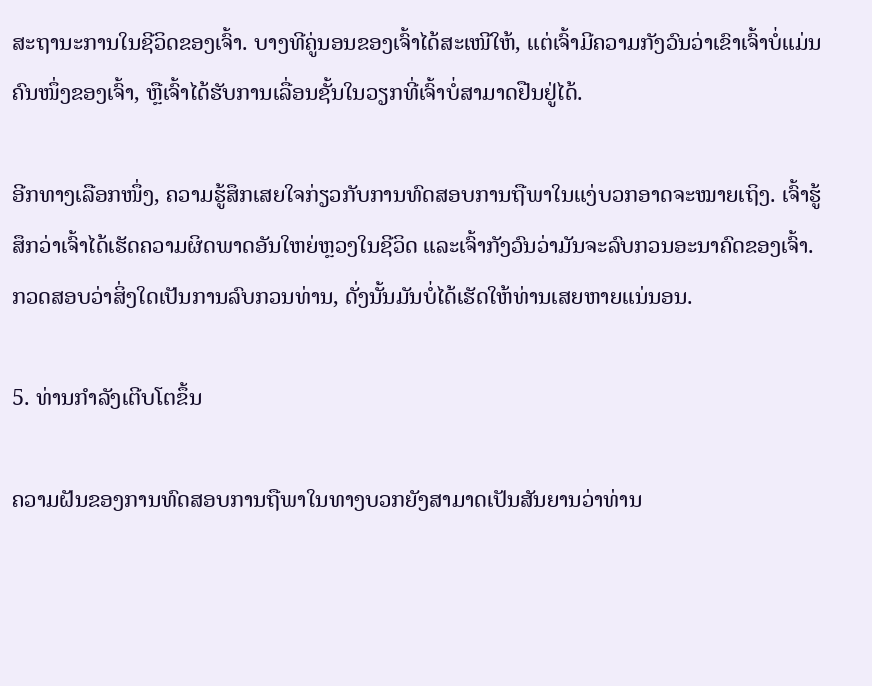ສະຖານະການໃນຊີວິດຂອງເຈົ້າ. ບາງທີຄູ່ນອນຂອງເຈົ້າໄດ້ສະເໜີໃຫ້, ແຕ່ເຈົ້າມີຄວາມກັງວົນວ່າເຂົາເຈົ້າບໍ່ແມ່ນຄົນໜຶ່ງຂອງເຈົ້າ, ຫຼືເຈົ້າໄດ້ຮັບການເລື່ອນຊັ້ນໃນວຽກທີ່ເຈົ້າບໍ່ສາມາດຢືນຢູ່ໄດ້.

ອີກທາງເລືອກໜຶ່ງ, ຄວາມຮູ້ສຶກເສຍໃຈກ່ຽວກັບການທົດສອບການຖືພາໃນແງ່ບວກອາດຈະໝາຍເຖິງ. ເຈົ້າຮູ້ສຶກວ່າເຈົ້າໄດ້ເຮັດຄວາມຜິດພາດອັນໃຫຍ່ຫຼວງໃນຊີວິດ ແລະເຈົ້າກັງວົນວ່າມັນຈະລົບກວນອະນາຄົດຂອງເຈົ້າ.ກວດສອບວ່າສິ່ງໃດເປັນການລົບກວນທ່ານ, ດັ່ງນັ້ນມັນບໍ່ໄດ້ເຮັດໃຫ້ທ່ານເສຍຫາຍແນ່ນອນ.

5. ທ່ານກໍາລັງເຕີບໂຕຂຶ້ນ

ຄວາມຝັນຂອງການທົດສອບການຖືພາໃນທາງບວກຍັງສາມາດເປັນສັນຍານວ່າທ່ານ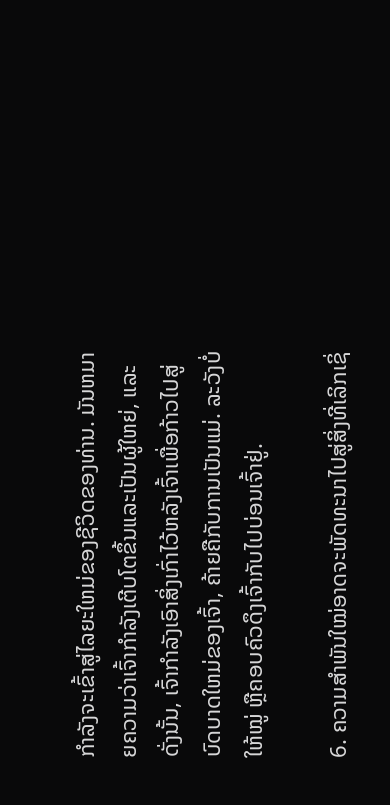ກໍາລັງຈະເຂົ້າສູ່ໄລຍະໃຫມ່ຂອງຊີວິດຂອງທ່ານ. ມັນຫມາຍຄວາມວ່າເຈົ້າກໍາລັງເຕີບໂຕຂຶ້ນແລະເປັນຜູ້ໃຫຍ່, ແລະດັ່ງນັ້ນ, ເຈົ້າກໍາລັງເອົາສິ່ງເກົ່າໄວ້ຫລັງເຈົ້າເພື່ອກ້າວໄປສູ່ບົດບາດໃຫມ່ຂອງເຈົ້າ, ຄ້າຍຄືກັບການເປັນແມ່. ລະວັງບໍ່ໃຫ້ໝູ່ ຫຼືຄອບຄົວດຶງເຈົ້າກັບໄປບ່ອນເຈົ້າຢູ່.

6. ຄວາມສຳພັນໃໝ່ອາດຈະພັດທະນາໄປສູ່ສິ່ງທີ່ເລິກເຊິ່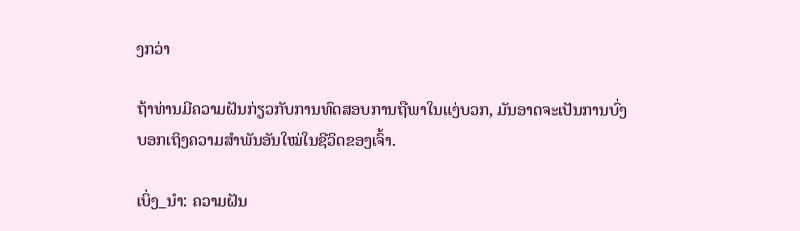ງກວ່າ

ຖ້າທ່ານມີຄວາມຝັນກ່ຽວກັບການທົດສອບການຖືພາໃນແງ່ບວກ, ມັນອາດຈະເປັນການບົ່ງບອກເຖິງຄວາມສຳພັນອັນໃໝ່ໃນຊີວິດຂອງເຈົ້າ.

ເບິ່ງ_ນຳ: ຄວາມຝັນ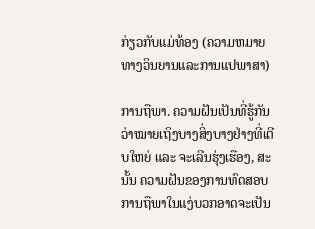ກ່ຽວກັບແມ່ທ້ອງ (ຄວາມຫມາຍທາງວິນຍານແລະການແປພາສາ)

ການຖືພາ. ຄວາມຝັນເປັນທີ່ຮູ້ກັນວ່າໝາຍເຖິງບາງສິ່ງບາງຢ່າງທີ່ເຕີບໃຫຍ່ ແລະ ຈະເລີນຮຸ່ງເຮືອງ, ສະນັ້ນ ຄວາມຝັນຂອງການທົດສອບການຖືພາໃນແງ່ບວກອາດຈະເປັນ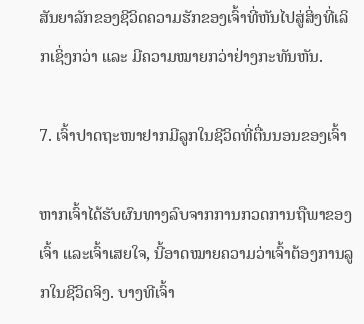ສັນຍາລັກຂອງຊີວິດຄວາມຮັກຂອງເຈົ້າທີ່ຫັນໄປສູ່ສິ່ງທີ່ເລິກເຊິ່ງກວ່າ ແລະ ມີຄວາມໝາຍກວ່າຢ່າງກະທັນຫັນ.

7. ເຈົ້າປາດຖະໜາຢາກມີລູກໃນຊີວິດທີ່ຕື່ນນອນຂອງເຈົ້າ

ຫາກເຈົ້າໄດ້ຮັບຜົນທາງລົບຈາກການກວດການຖືພາຂອງເຈົ້າ ແລະເຈົ້າເສຍໃຈ, ນີ້ອາດໝາຍຄວາມວ່າເຈົ້າຕ້ອງການລູກໃນຊີວິດຈິງ. ບາງທີເຈົ້າ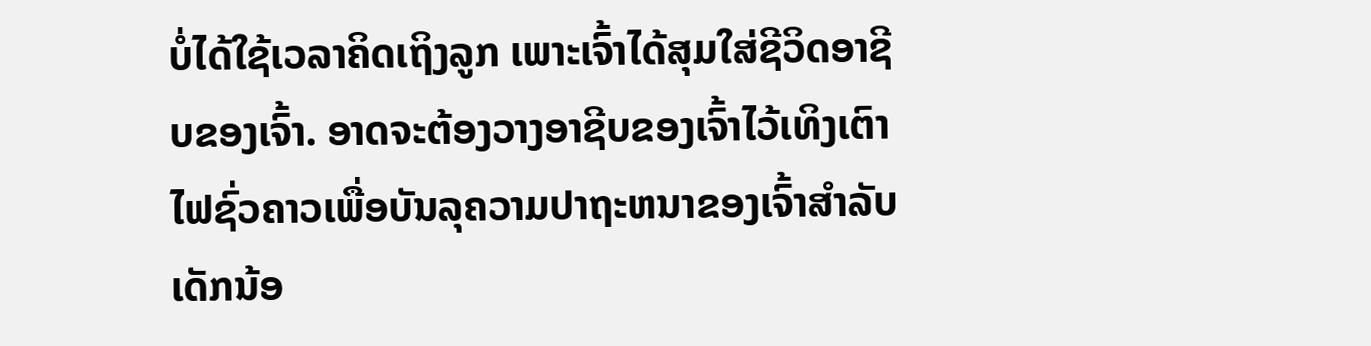ບໍ່ໄດ້ໃຊ້ເວລາຄິດເຖິງລູກ ເພາະເຈົ້າໄດ້ສຸມໃສ່ຊີວິດອາຊີບຂອງເຈົ້າ. ອາດຈະຕ້ອງວາງອາຊີບຂອງເຈົ້າໄວ້ເທິງເຕົາໄຟຊົ່ວຄາວເພື່ອບັນລຸຄວາມປາຖະຫນາຂອງເຈົ້າສໍາລັບເດັກນ້ອ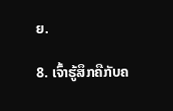ຍ.

8. ເຈົ້າຮູ້ສຶກຄືກັບຄ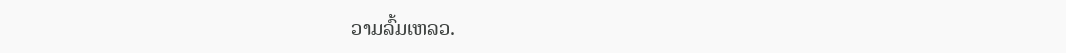ວາມລົ້ມເຫລວ.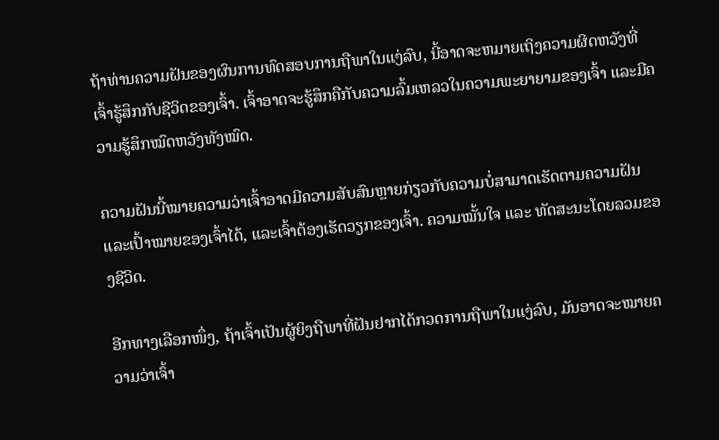ຖ້າທ່ານຄວາມຝັນຂອງຜົນການທົດສອບການຖືພາໃນແງ່ລົບ, ນີ້ອາດຈະຫມາຍເຖິງຄວາມຜິດຫວັງທີ່ເຈົ້າຮູ້ສຶກກັບຊີວິດຂອງເຈົ້າ. ເຈົ້າອາດຈະຮູ້ສຶກຄືກັບຄວາມລົ້ມເຫລວໃນຄວາມພະຍາຍາມຂອງເຈົ້າ ແລະມີຄວາມຮູ້ສຶກໝົດຫວັງທັງໝົດ.

ຄວາມຝັນນີ້ໝາຍຄວາມວ່າເຈົ້າອາດມີຄວາມສັບສົນຫຼາຍກ່ຽວກັບຄວາມບໍ່ສາມາດເຮັດຕາມຄວາມຝັນ ແລະເປົ້າໝາຍຂອງເຈົ້າໄດ້, ແລະເຈົ້າຕ້ອງເຮັດວຽກຂອງເຈົ້າ. ຄວາມໝັ້ນໃຈ ແລະ ທັດສະນະໂດຍລວມຂອງຊີວິດ.

ອີກທາງເລືອກໜຶ່ງ, ຖ້າເຈົ້າເປັນຜູ້ຍິງຖືພາທີ່ຝັນຢາກໄດ້ກວດການຖືພາໃນແງ່ລົບ, ມັນອາດຈະໝາຍຄວາມວ່າເຈົ້າ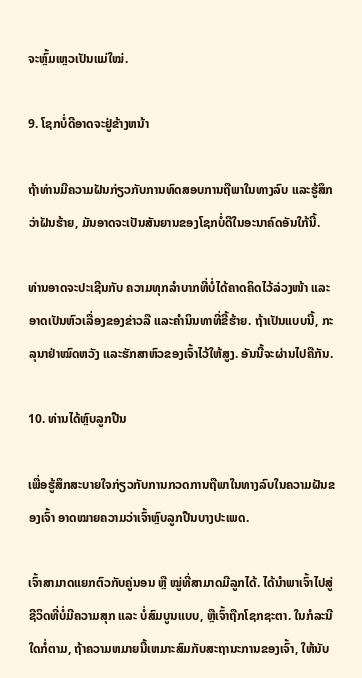ຈະຫຼົ້ມເຫຼວເປັນແມ່ໃໝ່.

9. ໂຊກບໍ່ດີອາດຈະຢູ່ຂ້າງຫນ້າ

ຖ້າທ່ານມີຄວາມຝັນກ່ຽວກັບການທົດສອບການຖືພາໃນທາງລົບ ແລະຮູ້ສຶກວ່າຝັນຮ້າຍ, ມັນອາດຈະເປັນສັນຍານຂອງໂຊກບໍ່ດີໃນອະນາຄົດອັນໃກ້ນີ້.

ທ່ານອາດຈະປະເຊີນກັບ ຄວາມທຸກລຳບາກທີ່ບໍ່ໄດ້ຄາດຄິດໄວ້ລ່ວງໜ້າ ແລະອາດເປັນຫົວເລື່ອງຂອງຂ່າວລື ແລະຄຳນິນທາທີ່ຂີ້ຮ້າຍ. ຖ້າເປັນແບບນີ້, ກະລຸນາຢ່າໝົດຫວັງ ແລະຮັກສາຫົວຂອງເຈົ້າໄວ້ໃຫ້ສູງ. ອັນນີ້ຈະຜ່ານໄປຄືກັນ.

10. ທ່ານໄດ້ຫຼົບລູກປືນ

ເພື່ອຮູ້ສຶກສະບາຍໃຈກ່ຽວກັບການກວດການຖືພາໃນທາງລົບໃນຄວາມຝັນຂອງເຈົ້າ ອາດໝາຍຄວາມວ່າເຈົ້າຫຼົບລູກປືນບາງປະເພດ.

ເຈົ້າສາມາດແຍກຕົວກັບຄູ່ນອນ ຫຼື ໝູ່ທີ່ສາມາດມີລູກໄດ້. ໄດ້ນໍາພາເຈົ້າໄປສູ່ຊີວິດທີ່ບໍ່ມີຄວາມສຸກ ແລະ ບໍ່ສົມບູນແບບ, ຫຼືເຈົ້າຖືກໂຊກຊະຕາ. ໃນກໍລະນີໃດກໍ່ຕາມ, ຖ້າຄວາມຫມາຍນີ້ເຫມາະສົມກັບສະຖານະການຂອງເຈົ້າ, ໃຫ້ນັບ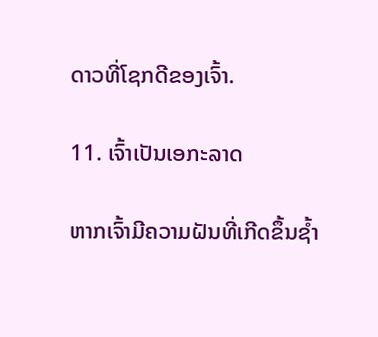ດາວທີ່ໂຊກດີຂອງເຈົ້າ.

11. ເຈົ້າເປັນເອກະລາດ

ຫາກເຈົ້າມີຄວາມຝັນທີ່ເກີດຂຶ້ນຊ້ຳ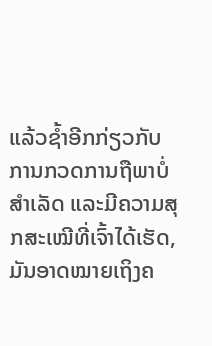ແລ້ວຊ້ຳອີກກ່ຽວກັບການກວດການຖືພາບໍ່ສຳເລັດ ແລະມີຄວາມສຸກສະເໝີທີ່ເຈົ້າໄດ້ເຮັດ, ມັນອາດໝາຍເຖິງຄ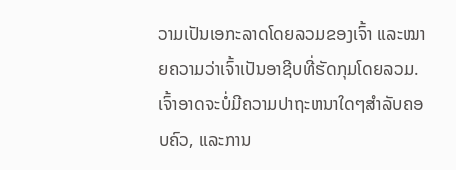ວາມເປັນເອກະລາດໂດຍລວມຂອງເຈົ້າ ແລະໝາຍຄວາມວ່າເຈົ້າເປັນອາຊີບທີ່ຮັດກຸມໂດຍລວມ. ເຈົ້າອາດຈະບໍ່ມີຄວາມປາຖະຫນາໃດໆສໍາລັບຄອບຄົວ, ແລະການ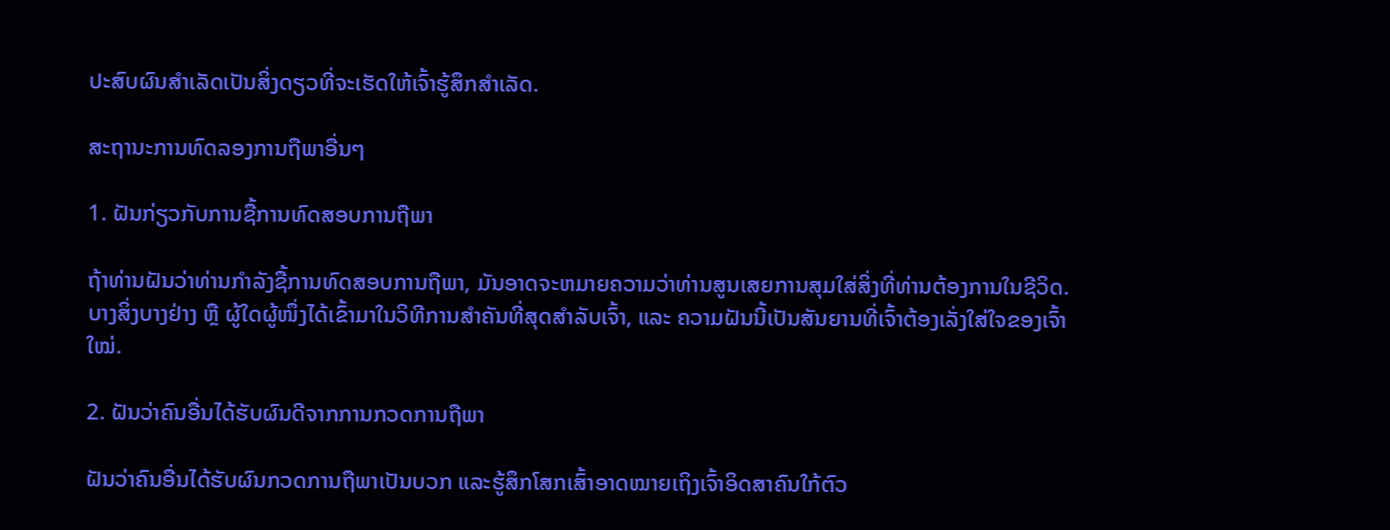ປະສົບຜົນສໍາເລັດເປັນສິ່ງດຽວທີ່ຈະເຮັດໃຫ້ເຈົ້າຮູ້ສຶກສໍາເລັດ.

ສະຖານະການທົດລອງການຖືພາອື່ນໆ

1. ຝັນກ່ຽວກັບການຊື້ການທົດສອບການຖືພາ

ຖ້າທ່ານຝັນວ່າທ່ານກໍາລັງຊື້ການທົດສອບການຖືພາ, ມັນອາດຈະຫມາຍຄວາມວ່າທ່ານສູນເສຍການສຸມໃສ່ສິ່ງທີ່ທ່ານຕ້ອງການໃນຊີວິດ. ບາງສິ່ງບາງຢ່າງ ຫຼື ຜູ້ໃດຜູ້ໜຶ່ງໄດ້ເຂົ້າມາໃນວິທີການສຳຄັນທີ່ສຸດສຳລັບເຈົ້າ, ແລະ ຄວາມຝັນນີ້ເປັນສັນຍານທີ່ເຈົ້າຕ້ອງເລັ່ງໃສ່ໃຈຂອງເຈົ້າໃໝ່.

2. ຝັນວ່າຄົນອື່ນໄດ້ຮັບຜົນດີຈາກການກວດການຖືພາ

ຝັນວ່າຄົນອື່ນໄດ້ຮັບຜົນກວດການຖືພາເປັນບວກ ແລະຮູ້ສຶກໂສກເສົ້າອາດໝາຍເຖິງເຈົ້າອິດສາຄົນໃກ້ຕົວ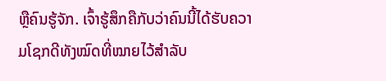ຫຼືຄົນຮູ້ຈັກ. ເຈົ້າຮູ້ສຶກຄືກັບວ່າຄົນນີ້ໄດ້ຮັບຄວາມໂຊກດີທັງໝົດທີ່ໝາຍໄວ້ສຳລັບ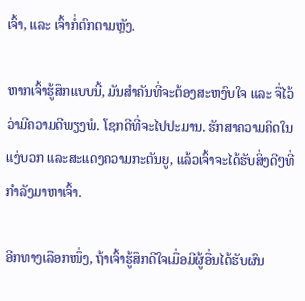ເຈົ້າ, ແລະ ເຈົ້າກໍ່ຕົກຕາມຫຼັງ.

ຫາກເຈົ້າຮູ້ສຶກແບບນີ້, ມັນສຳຄັນທີ່ຈະຕ້ອງສະຫງົບໃຈ ແລະ ຈື່ໄວ້ວ່າມີຄວາມດີພຽງພໍ. ໂຊກດີທີ່ຈະໄປປະມານ. ຮັກສາຄວາມຄິດໃນແງ່ບວກ ແລະສະແດງຄວາມກະຕັນຍູ, ແລ້ວເຈົ້າຈະໄດ້ຮັບສິ່ງດີໆທີ່ກຳລັງມາຫາເຈົ້າ.

ອີກທາງເລືອກໜຶ່ງ, ຖ້າເຈົ້າຮູ້ສຶກດີໃຈເມື່ອມີຜູ້ອື່ນໄດ້ຮັບຜົນ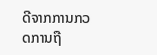ດີຈາກການກວດການຖື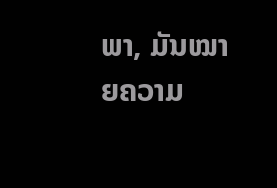ພາ, ມັນໝາຍຄວາມ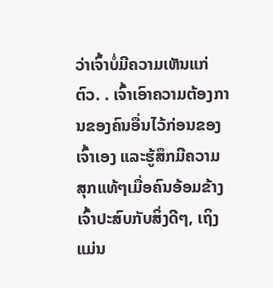ວ່າເຈົ້າບໍ່ມີຄວາມເຫັນແກ່ຕົວ. . ເຈົ້າເອົາຄວາມຕ້ອງການຂອງຄົນອື່ນໄວ້ກ່ອນຂອງເຈົ້າເອງ ແລະຮູ້ສຶກມີຄວາມສຸກແທ້ໆເມື່ອຄົນອ້ອມຂ້າງເຈົ້າປະສົບກັບສິ່ງດີໆ, ເຖິງແມ່ນ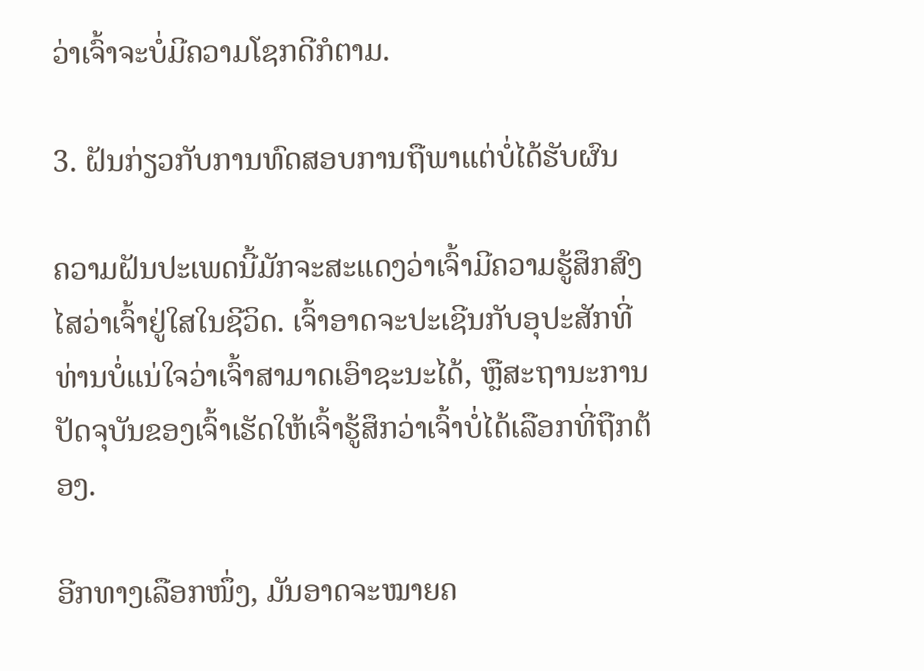ວ່າເຈົ້າຈະບໍ່ມີຄວາມໂຊກດີກໍຕາມ.

3. ຝັນກ່ຽວກັບການທົດສອບການຖືພາແຕ່ບໍ່ໄດ້ຮັບຜົນ

ຄວາມຝັນປະເພດນີ້ມັກຈະສະແດງວ່າເຈົ້າມີຄວາມຮູ້ສຶກສົງໄສວ່າເຈົ້າຢູ່ໃສໃນຊີວິດ. ເຈົ້າອາດຈະປະເຊີນກັບອຸປະສັກທີ່ທ່ານບໍ່ແນ່ໃຈວ່າເຈົ້າສາມາດເອົາຊະນະໄດ້, ຫຼືສະຖານະການປັດຈຸບັນຂອງເຈົ້າເຮັດໃຫ້ເຈົ້າຮູ້ສຶກວ່າເຈົ້າບໍ່ໄດ້ເລືອກທີ່ຖືກຕ້ອງ.

ອີກທາງເລືອກໜຶ່ງ, ມັນອາດຈະໝາຍຄ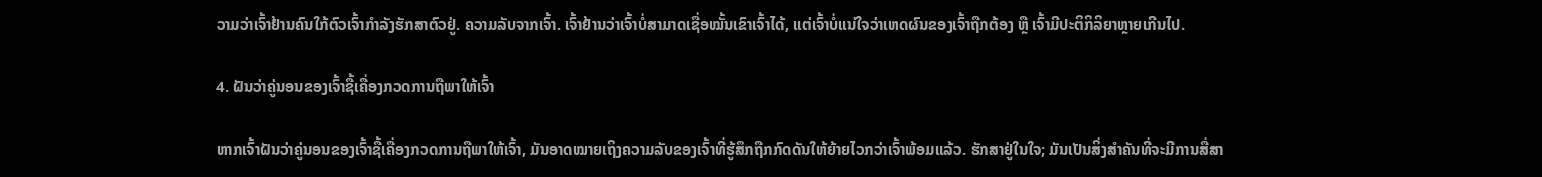ວາມວ່າເຈົ້າຢ້ານຄົນໃກ້ຕົວເຈົ້າກຳລັງຮັກສາຕົວຢູ່. ຄວາມລັບຈາກເຈົ້າ. ເຈົ້າຢ້ານວ່າເຈົ້າບໍ່ສາມາດເຊື່ອໝັ້ນເຂົາເຈົ້າໄດ້, ແຕ່ເຈົ້າບໍ່ແນ່ໃຈວ່າເຫດຜົນຂອງເຈົ້າຖືກຕ້ອງ ຫຼື ເຈົ້າມີປະຕິກິລິຍາຫຼາຍເກີນໄປ.

4. ຝັນວ່າຄູ່ນອນຂອງເຈົ້າຊື້ເຄື່ອງກວດການຖືພາໃຫ້ເຈົ້າ

ຫາກເຈົ້າຝັນວ່າຄູ່ນອນຂອງເຈົ້າຊື້ເຄື່ອງກວດການຖືພາໃຫ້ເຈົ້າ, ມັນອາດໝາຍເຖິງຄວາມລັບຂອງເຈົ້າທີ່ຮູ້ສຶກຖືກກົດດັນໃຫ້ຍ້າຍໄວກວ່າເຈົ້າພ້ອມແລ້ວ. ຮັກສາຢູ່ໃນໃຈ; ມັນເປັນສິ່ງສໍາຄັນທີ່ຈະມີການສື່ສາ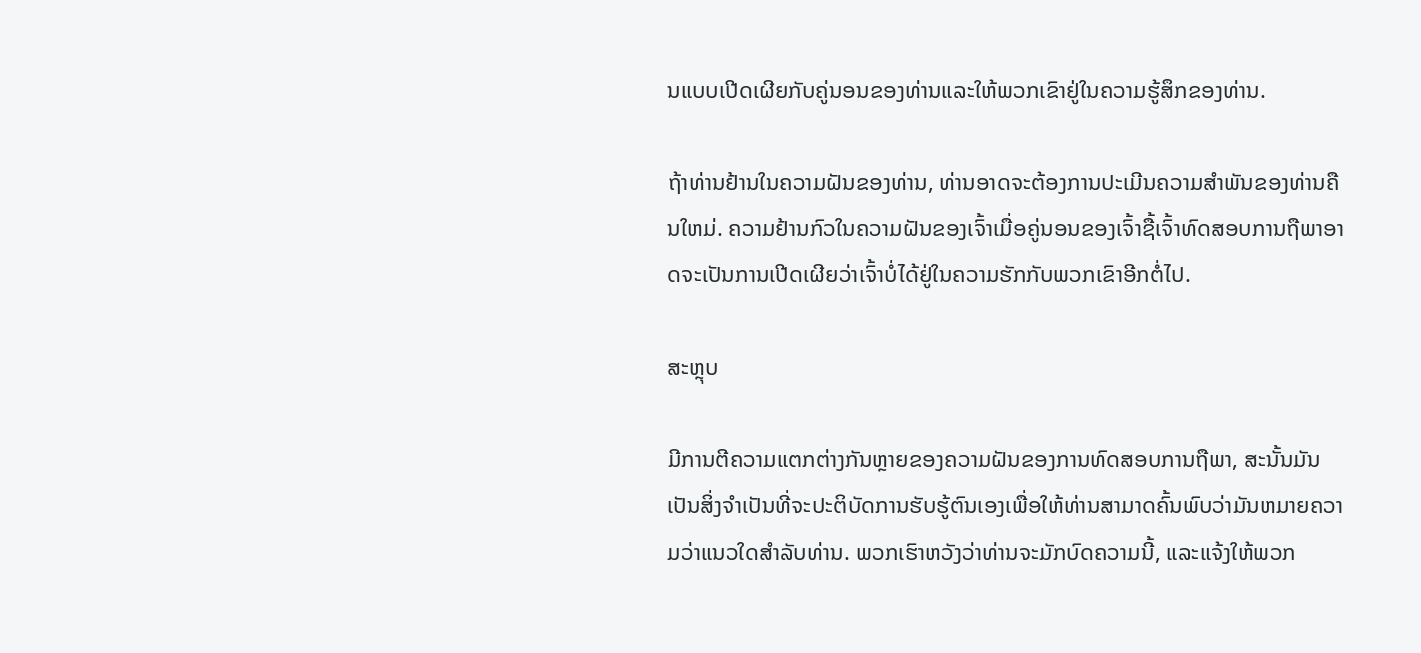ນແບບເປີດເຜີຍກັບຄູ່ນອນຂອງທ່ານແລະໃຫ້ພວກເຂົາຢູ່ໃນຄວາມຮູ້ສຶກຂອງທ່ານ.

ຖ້າທ່ານຢ້ານໃນຄວາມຝັນຂອງທ່ານ, ທ່ານອາດຈະຕ້ອງການປະເມີນຄວາມສໍາພັນຂອງທ່ານຄືນໃຫມ່. ຄວາມຢ້ານກົວໃນຄວາມຝັນຂອງເຈົ້າເມື່ອຄູ່ນອນຂອງເຈົ້າຊື້ເຈົ້າທົດສອບການຖືພາອາດຈະເປັນການເປີດເຜີຍວ່າເຈົ້າບໍ່ໄດ້ຢູ່ໃນຄວາມຮັກກັບພວກເຂົາອີກຕໍ່ໄປ.

ສະຫຼຸບ

ມີການຕີຄວາມແຕກຕ່າງກັນຫຼາຍຂອງຄວາມຝັນຂອງການທົດສອບການຖືພາ, ສະນັ້ນມັນເປັນສິ່ງຈໍາເປັນທີ່ຈະປະຕິບັດການຮັບຮູ້ຕົນເອງເພື່ອໃຫ້ທ່ານສາມາດຄົ້ນພົບວ່າມັນຫມາຍຄວາມວ່າແນວໃດສໍາລັບທ່ານ. ພວກເຮົາຫວັງວ່າທ່ານຈະມັກບົດຄວາມນີ້, ແລະແຈ້ງໃຫ້ພວກ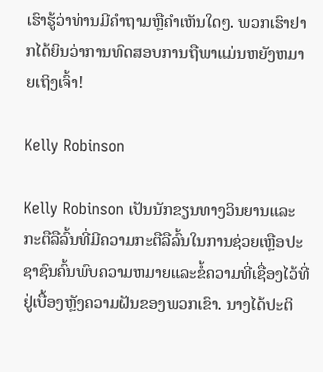ເຮົາຮູ້ວ່າທ່ານມີຄໍາຖາມຫຼືຄໍາເຫັນໃດໆ. ພວກເຮົາຢາກໄດ້ຍິນວ່າການທົດສອບການຖືພາແມ່ນຫຍັງຫມາຍເຖິງເຈົ້າ!

Kelly Robinson

Kelly Robinson ເປັນນັກຂຽນທາງວິນຍານແລະກະຕືລືລົ້ນທີ່ມີຄວາມກະຕືລືລົ້ນໃນການຊ່ວຍເຫຼືອປະຊາຊົນຄົ້ນພົບຄວາມຫມາຍແລະຂໍ້ຄວາມທີ່ເຊື່ອງໄວ້ທີ່ຢູ່ເບື້ອງຫຼັງຄວາມຝັນຂອງພວກເຂົາ. ນາງໄດ້ປະຕິ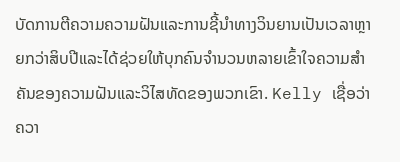ບັດການຕີຄວາມຄວາມຝັນແລະການຊີ້ນໍາທາງວິນຍານເປັນເວລາຫຼາຍກວ່າສິບປີແລະໄດ້ຊ່ວຍໃຫ້ບຸກຄົນຈໍານວນຫລາຍເຂົ້າໃຈຄວາມສໍາຄັນຂອງຄວາມຝັນແລະວິໄສທັດຂອງພວກເຂົາ. Kelly ເຊື່ອວ່າຄວາ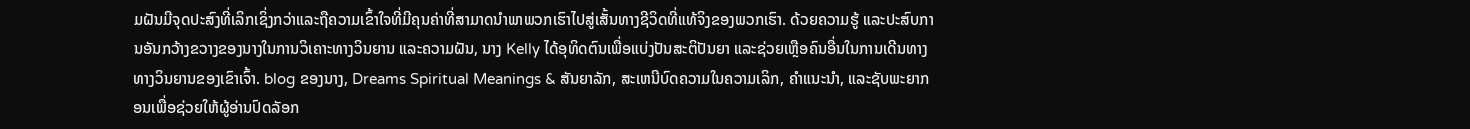ມຝັນມີຈຸດປະສົງທີ່ເລິກເຊິ່ງກວ່າແລະຖືຄວາມເຂົ້າໃຈທີ່ມີຄຸນຄ່າທີ່ສາມາດນໍາພາພວກເຮົາໄປສູ່ເສັ້ນທາງຊີວິດທີ່ແທ້ຈິງຂອງພວກເຮົາ. ດ້ວຍຄວາມຮູ້ ແລະປະສົບການອັນກວ້າງຂວາງຂອງນາງໃນການວິເຄາະທາງວິນຍານ ແລະຄວາມຝັນ, ນາງ Kelly ໄດ້ອຸທິດຕົນເພື່ອແບ່ງປັນສະຕິປັນຍາ ແລະຊ່ວຍເຫຼືອຄົນອື່ນໃນການເດີນທາງທາງວິນຍານຂອງເຂົາເຈົ້າ. blog ຂອງນາງ, Dreams Spiritual Meanings & ສັນຍາລັກ, ສະເຫນີບົດຄວາມໃນຄວາມເລິກ, ຄໍາແນະນໍາ, ແລະຊັບພະຍາກອນເພື່ອຊ່ວຍໃຫ້ຜູ້ອ່ານປົດລັອກ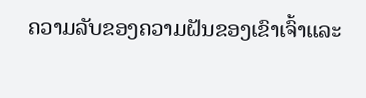ຄວາມລັບຂອງຄວາມຝັນຂອງເຂົາເຈົ້າແລະ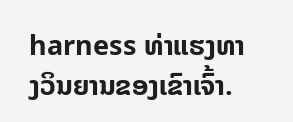harness ທ່າແຮງທາງວິນຍານຂອງເຂົາເຈົ້າ.